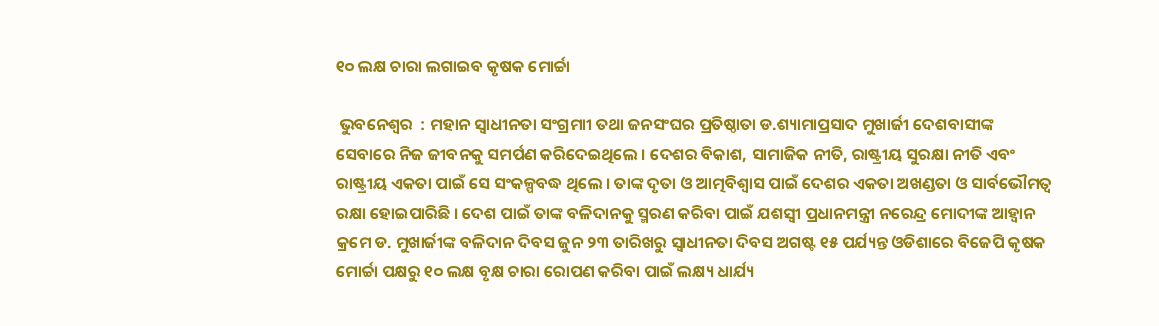୧୦ ଲକ୍ଷ ଚାରା ଲଗାଇବ କୃଷକ ମୋର୍ଚ୍ଚା

 ଭୁବନେଶ୍ୱର  : ମହାନ ସ୍ୱାଧୀନତା ସଂଗ୍ରମାୀ ତଥା ଜନସଂଘର ପ୍ରତିଷ୍ଠାତା ଡ.ଶ୍ୟାମାପ୍ରସାଦ ମୁଖାର୍ଜୀ ଦେଶବାସୀଙ୍କ ସେବାରେ ନିଜ ଜୀବନକୁ ସମର୍ପଣ କରିଦେଇଥିଲେ । ଦେଶର ବିକାଶ, ସାମାଜିକ ନୀତି, ରାଷ୍ଟ୍ରୀୟ ସୁରକ୍ଷା ନୀତି ଏବଂ ରାଷ୍ଟ୍ରୀୟ ଏକତା ପାଇଁ ସେ ସଂକଳ୍ପବଦ୍ଧ ଥିଲେ । ତାଙ୍କ ଦୃତା ଓ ଆତ୍ମବିଶ୍ୱାସ ପାଇଁ ଦେଶର ଏକତା ଅଖଣ୍ଡତା ଓ ସାର୍ବଭୌମତ୍ୱ ରକ୍ଷା ହୋଇପାରିଛି । ଦେଶ ପାଇଁ ତାଙ୍କ ବଳିଦାନକୁ ସ୍ମରଣ କରିବା ପାଇଁ ଯଶସ୍ୱୀ ପ୍ରଧାନମନ୍ତ୍ରୀ ନରେନ୍ଦ୍ର ମୋଦୀଙ୍କ ଆହ୍ୱାନ କ୍ରମେ ଡ. ମୁଖାର୍ଜୀଙ୍କ ବଳିଦାନ ଦିବସ ଜୁନ ୨୩ ତାରିଖରୁ ସ୍ୱାଧୀନତା ଦିବସ ଅଗଷ୍ଟ ୧୫ ପର୍ଯ୍ୟନ୍ତ ଓଡିଶାରେ ବିଜେପି କୃଷକ ମୋର୍ଚ୍ଚା ପକ୍ଷରୁ ୧୦ ଲକ୍ଷ ବୃକ୍ଷ ଚାରା ରୋପଣ କରିବା ପାଇଁ ଲକ୍ଷ୍ୟ ଧାର୍ଯ୍ୟ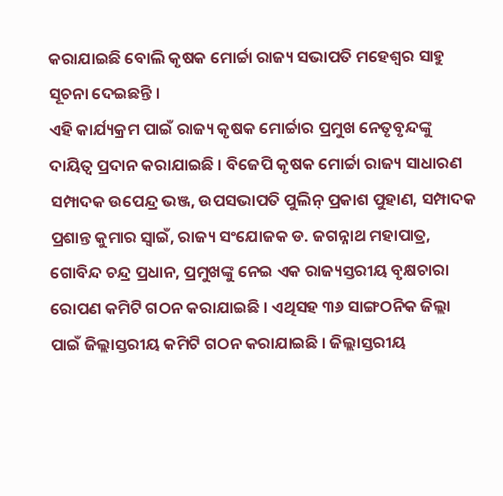କରାଯାଇଛି ବୋଲି କୃଷକ ମୋର୍ଚ୍ଚା ରାଜ୍ୟ ସଭାପତି ମହେଶ୍ୱର ସାହୁ ସୂଚନା ଦେଇଛନ୍ତି ।
ଏହି କାର୍ଯ୍ୟକ୍ରମ ପାଇଁ ରାଜ୍ୟ କୃଷକ ମୋର୍ଚ୍ଚାର ପ୍ରମୁଖ ନେତୃବୃନ୍ଦଙ୍କୁ ଦାୟିତ୍ୱ ପ୍ରଦାନ କରାଯାଇଛି । ବିଜେପି କୃଷକ ମୋର୍ଚ୍ଚା ରାଜ୍ୟ ସାଧାରଣ ସମ୍ପାଦକ ଉପେନ୍ଦ୍ର ଭଞ୍ଜ, ଉପସଭାପତି ପୁଲିନ୍ ପ୍ରକାଶ ପୁହାଣ, ସମ୍ପାଦକ ପ୍ରଶାନ୍ତ କୁମାର ସ୍ୱାଇଁ, ରାଜ୍ୟ ସଂଯୋଜକ ଡ. ଜଗନ୍ନାଥ ମହାପାତ୍ର, ଗୋବିନ୍ଦ ଚନ୍ଦ୍ର ପ୍ରଧାନ, ପ୍ରମୁଖଙ୍କୁ ନେଇ ଏକ ରାଜ୍ୟସ୍ତରୀୟ ବୃକ୍ଷଚାରା ରୋପଣ କମିଟି ଗଠନ କରାଯାଇଛି । ଏଥିସହ ୩୬ ସାଙ୍ଗଠନିକ ଜିଲ୍ଲା ପାଇଁ ଜିଲ୍ଲାସ୍ତରୀୟ କମିଟି ଗଠନ କରାଯାଇଛି । ଜିଲ୍ଲାସ୍ତରୀୟ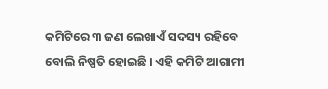କମିଟିରେ ୩ ଜଣ ଲେଖାଏଁ ସଦସ୍ୟ ରହିବେ ବୋଲି ନିଷ୍ପତି ହୋଇଛି । ଏହି କମିଟି ଆଗାମୀ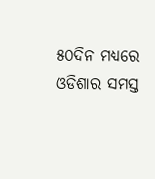୫୦ଦିନ ମଧ୍ୟରେ ଓଡିଶାର ସମସ୍ତ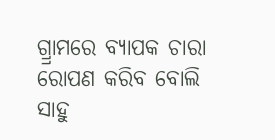ଗ୍ର୍ରାମରେ ବ୍ୟାପକ ଚାରା ରୋପଣ କରିବ ବୋଲି ସାହୁ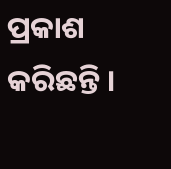ପ୍ରକାଶ କରିଛନ୍ତି ।